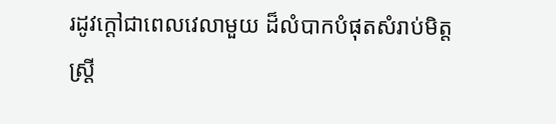រដូវក្តៅជាពេលវេលាមួយ ដ៏លំបាកបំផុតសំរាប់មិត្តស្រ្តី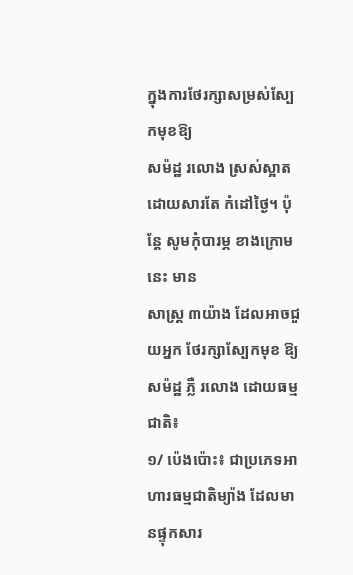ក្នុងការថែរក្សាសម្រស់ស្បែកមុខឱ្យ
សម៉ដ្ឋ រលោង ស្រស់ស្អាត ដោយសារតែ កំដៅថ្ងៃ។ ប៉ុន្តែ សូមកុំបារម្ភ ខាងក្រោមនេះ មាន
សាស្រ្ត ៣យ៉ាង ដែលអាចជួយអ្នក ថែរក្សាស្បែកមុខ ឱ្យសម៉ដ្ឋ ភ្លឺ រលោង ដោយធម្មជាតិ៖
១/ ប៉េងប៉ោះ៖ ជាប្រភេទអាហារធម្មជាតិម្យ៉ាង ដែលមានផ្ទុកសារ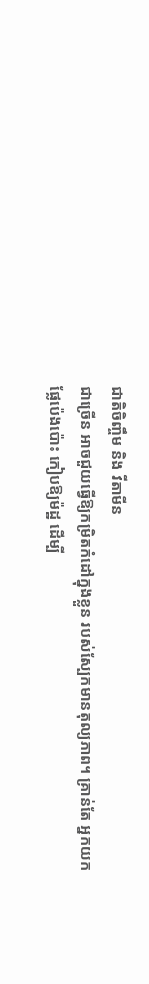ជាតិចិញ្ចឹម និង វីតាមីន
ជាច្រើន អាចជួយធ្វើឱ្យកម្រិតកំដៅក្នុងខ្លួន របស់ស្បែកមានតុល្យភាព។ គ្រាន់តែ អ្នកយក
ផ្លែប៉េងប៉ោះ កៀបឱ្យម៉ដ្ឋ ដើម្បី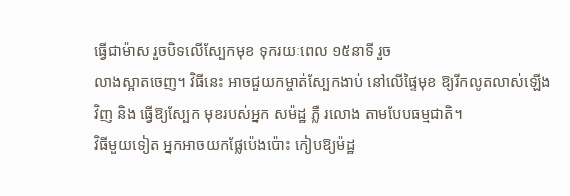ធ្វើជាម៉ាស រួចបិទលើស្បែកមុខ ទុករយៈពេល ១៥នាទី រួច
លាងស្អាតចេញ។ វិធីនេះ អាចជួយកម្ចាត់ស្បែកងាប់ នៅលើផ្ទៃមុខ ឱ្យរីកលូតលាស់ឡើង
វិញ និង ធ្វើឱ្យស្បែក មុខរបស់អ្នក សម៉ដ្ឋ ភ្លឺ រលោង តាមបែបធម្មជាតិ។
វិធីមួយទៀត អ្នកអាចយកផ្លែប៉េងប៉ោះ កៀបឱ្យម៉ដ្ឋ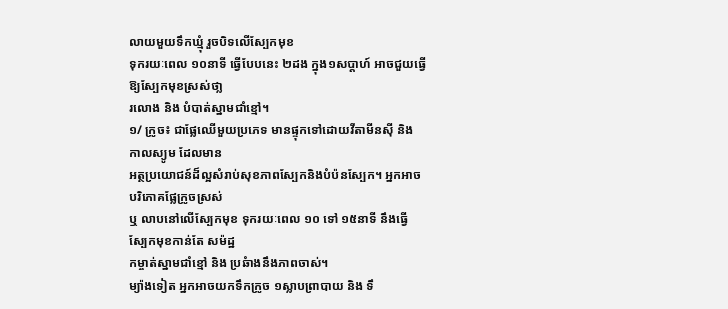លាយមួយទឹកឃ្មុំ រួចបិទលើស្បែកមុខ
ទុករយៈពេល ១០នាទី ធ្វើបែបនេះ ២ដង ក្នុង១សប្តាហ៍ អាចជួយធ្វើឱ្យស្បែកមុខស្រស់ថា្ល
រលោង និង បំបាត់ស្នាមជាំខ្មៅ។
១/ ក្រូច៖ ជាផ្លែឈើមួយប្រភេទ មានផ្ទុកទៅដោយវីតាមីនស៊ី និង កាលស្យូម ដែលមាន
អត្ថប្រយោជន៍ដ៏ល្អសំរាប់សុខភាពស្បែកនិងបំប៉នស្បែក។ អ្នកអាចបរិភោគផ្លែក្រូចស្រស់
ឬ លាបនៅលើស្បែកមុខ ទុករយៈពេល ១០ ទៅ ១៥នាទី នឹងធ្វើស្បែកមុខកាន់តែ សម៉ដ្ឋ
កម្ចាត់ស្នាមជាំខ្មៅ និង ប្រឆំាងនឹងភាពចាស់។
ម្យ៉ាងទៀត អ្នកអាចយកទឹកក្រូច ១ស្លាបព្រាបាយ និង ទឹ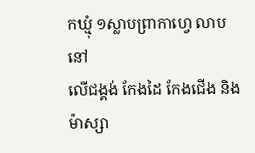កឃ្មុំ ១ស្លាបព្រាកាហ្វេ លាបនៅ
លើជង្គង់ កែងដៃ កែងជើង និងម៉ាស្សា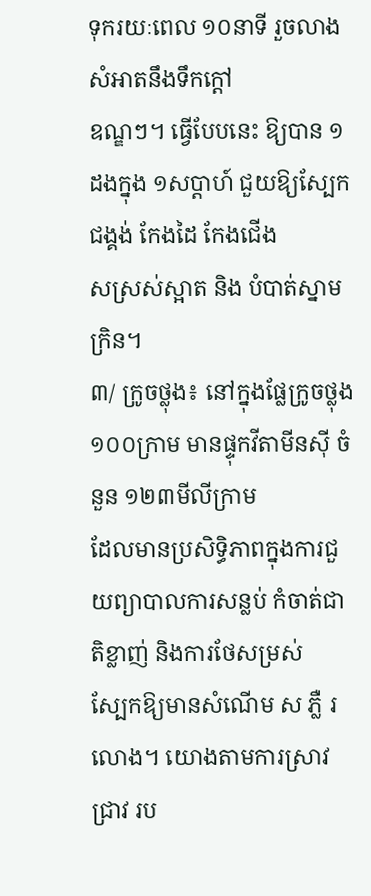ទុករយៈពេល ១០នាទី រួចលាងសំអាតនឹងទឹកក្ដៅ
ឧណ្ឌៗ។ ធ្វើបែបនេះ ឱ្យបាន ១ដងក្នុង ១សប្តាហ៍ ជួយឱ្យស្បែកជង្គង់ កែងដៃ កែងជើង
សស្រស់ស្អាត និង បំបាត់ស្នាមក្រិន។
៣/ ក្រូចថ្លុង៖ នៅក្នុងផ្លែក្រូចថ្លុង ១០០ក្រាម មានផ្ទុកវីតាមីនស៊ី ចំនួន ១២៣មីលីក្រាម
ដែលមានប្រសិទ្ធិភាពក្នុងការជួយព្យាបាលការសន្លប់ កំចាត់ជាតិខ្លាញ់ និងការថែសម្រស់
ស្បែកឱ្យមានសំណើម ស ភ្លឺ រលោង។ យោងតាមការស្រាវជ្រាវ រប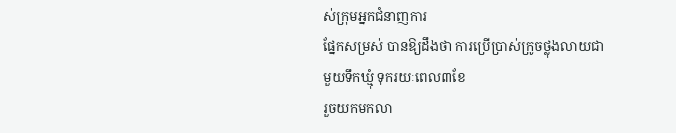ស់ក្រុមអ្នកជំនាញការ
ផ្នែកសម្រស់ បានឱ្យដឹងថា ការប្រើប្រាស់ក្រូចថ្លុងលាយជាមួយទឹកឃ្មុំ ទុករយៈពេល៣ខែ
រួចយកមកលា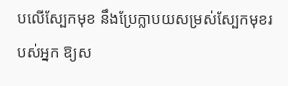បលើស្បែកមុខ នឹងប្រែក្លាបយសម្រស់ស្បែកមុខរបស់អ្នក ឱ្យស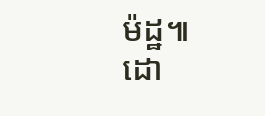ម៉ដ្ឋ៕
ដោ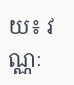យ៖ វណ្ណៈ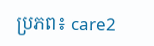ប្រភព៖ care2